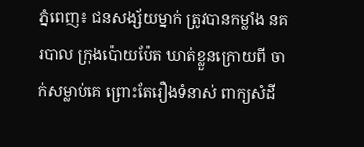ភ្នំពេញ៖ ជនសង្ស័យម្នាក់ ត្រូវបានកម្លាំង នគរបាល ក្រុងប៉ោយប៉ែត ឃាត់ខ្លួនក្រោយពី ចាក់សម្លាប់គេ ព្រោះតែរឿងទំនាស់ ពាក្យសំដី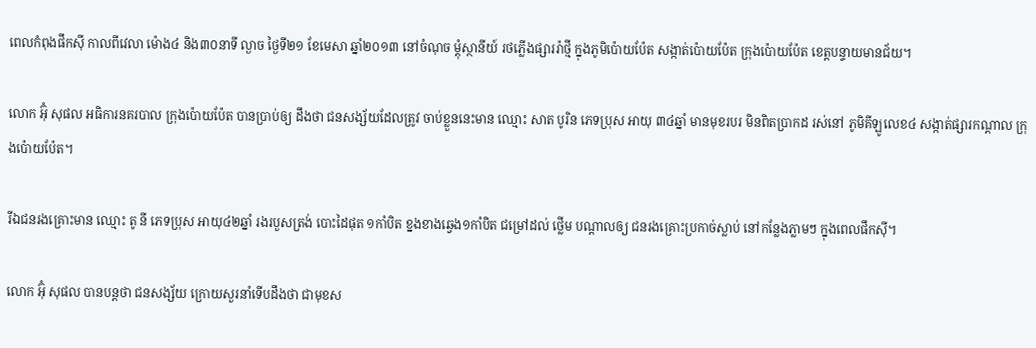ពេលកំពុងផឹកស៊ី កាលពីវេលា ម៉ោង៤ និង៣០នាទី ល្ងាច ថ្ងៃទី២១ ខែមេសា ឆ្នាំ២០១៣ នៅចំណុច ម្តុំស្ថានីយ៍ រថភ្លើងផ្សាររ៉ាថ្មី ក្នុងភូមិប៉ោយប៉ែត សង្កាត់ប៉ោយប៉ែត ក្រុងប៉ោយប៉ែត ខេត្តបន្ទាយមានជ័យ។

លោក អ៊ុំ សុផល អធិការនគរបាល ក្រុងប៉ោយប៉ែត បានប្រាប់ឲ្យ ដឹងថា ជនសង្ស័យដែលត្រូវ ចាប់ខ្លួននេះមាន ឈ្មោះ សាត បូរិន ភេទប្រុស អាយុ ៣៤ឆ្នាំ មានមុខរបរ មិនពិតប្រាកដ រស់នៅ ភូមិគីឡូលេខ៤ សង្កាត់ផ្សារកណ្តាល ក្រុងប៉ោយប៉ែត។

រីឯជនរងគ្រោះមាន ឈ្មោះ តូ នី ភេទប្រុស អាយុ៤២ឆ្នាំ រងរបួសត្រង់ បោះដៃផុត ១កាំបិត ខ្នងខាងឆ្វេង១កាំបិត ជម្រៅដល់ ថ្លើម បណ្តាលឲ្យ ជនរងគ្រោះប្រកាច់ស្លាប់ នៅកន្លែងភ្លាមៗ ក្នុងពេលផឹកស៊ី។

លោក អ៊ុំ សុផល បានបន្តថា ជនសង្ស័យ ក្រោយសួរនាំទើបដឹងថា ជាមុខស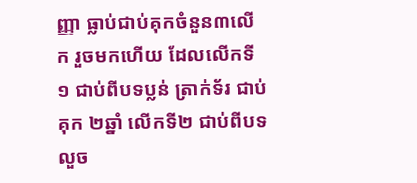ញ្ញា ធ្លាប់ជាប់គុកចំនួន៣លើក រួចមកហើយ ដែលលើកទី១ ជាប់ពីបទប្លន់ ត្រាក់ទ័រ ជាប់គុក ២ឆ្នាំ លើកទី២ ជាប់ពីបទលួច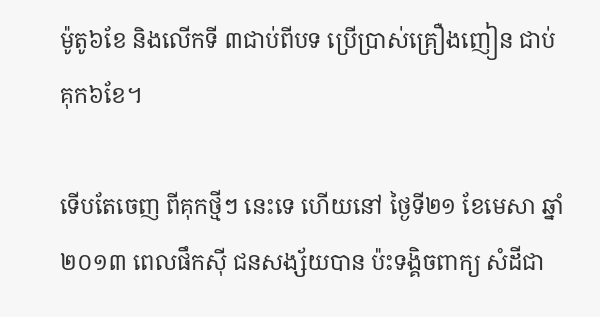ម៉ូតូ៦ខែ និងលើកទី ៣ជាប់ពីបទ ប្រើប្រាស់គ្រឿងញៀន ជាប់គុក៦ខែ។

ទើបតែចេញ ពីគុកថ្មីៗ នេះទេ ហើយនៅ ថ្ងៃទី២១ ខែមេសា ឆ្នាំ២០១៣ ពេលផឹកស៊ី ជនសង្ស័យបាន ប៉ះទង្គិចពាក្យ សំដីជា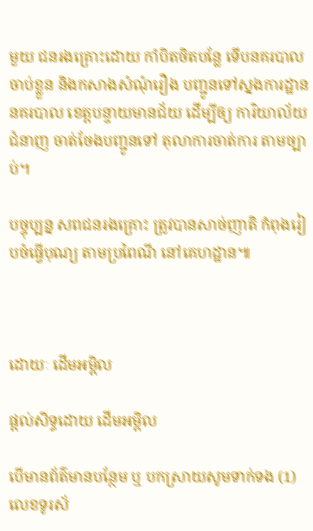មួយ ជនរងគ្រោះដោយ កាំបិតចិតបន្លែ ទើបនគរបាល ចាប់ខ្លួន និងកសាងសំណុំរឿង បញ្ជូនទៅស្នងការដ្ឋាន នគរបាល ខេត្តបន្ទាយមានជ័យ ដើម្បីឲ្យ ការិយាល័យជំនាញ ចាត់ចែងបញ្ជូនទៅ តុលាការចាត់ការ តាមច្បាប់។

បច្ចុប្បន្ន សពជនរងគ្រោះ ត្រូវបានសាច់ញាតិ កំពុងរៀបចំធ្វើបុណ្យ តាមប្រពៃណី នៅគេហដ្ឋាន៕



ដោយៈ ដើមអម្ពិល

ផ្តល់សិទ្ធដោយ ដើមអម្ពិល

បើមានព័ត៌មានបន្ថែម ឬ បកស្រាយសូមទាក់ទង (1) លេខទូរស័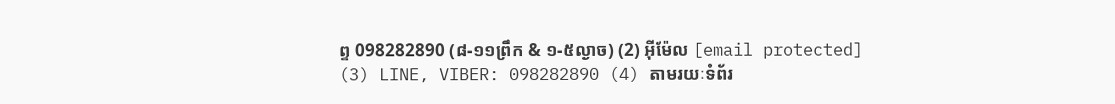ព្ទ 098282890 (៨-១១ព្រឹក & ១-៥ល្ងាច) (2) អ៊ីម៉ែល [email protected] (3) LINE, VIBER: 098282890 (4) តាមរយៈទំព័រ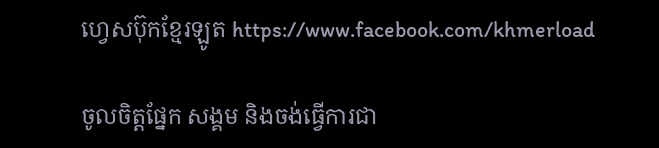ហ្វេសប៊ុកខ្មែរឡូត https://www.facebook.com/khmerload

ចូលចិត្តផ្នែក សង្គម និងចង់ធ្វើការជា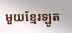មួយខ្មែរឡូត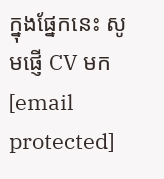ក្នុងផ្នែកនេះ សូមផ្ញើ CV មក [email protected]